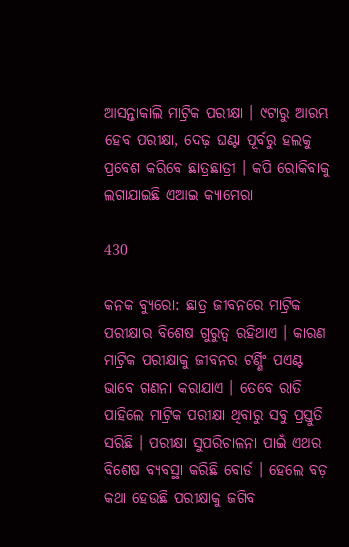ଆସନ୍ତାକାଲି ମାଟ୍ରିକ ପରୀକ୍ଷା । ୯ଟାରୁ ଆରମ୍ଭ ହେବ ପରୀକ୍ଷା, ଦେଢ଼ ଘଣ୍ଟା ପୂର୍ବରୁ ହଲକୁ ପ୍ରବେଶ କରିବେ ଛାତ୍ରଛାତ୍ରୀ । କପି ରୋକିବାକୁ ଲଗାଯାଇଛି ଏଆଇ କ୍ୟାମେରା

430

କନକ ବ୍ୟୁରୋ: ଛାତ୍ର ଜୀବନରେ ମାଟ୍ରିକ ପରୀକ୍ଷାର ବିଶେଷ ଗୁରୁତ୍ୱ ରହିଥାଏ । କାରଣ ମାଟ୍ରିକ ପରୀକ୍ଷାକୁ ଜୀବନର ଟର୍ଣ୍ଣିଂ ପଏଣ୍ଟ ଭାବେ ଗଣନା କରାଯାଏ । ତେବେ ରାତି ପାହିଲେ ମାଟ୍ରିକ ପରୀକ୍ଷା ଥିବାରୁ ସବୁ ପ୍ରସ୍ତୁତି ସରିଛି । ପରୀକ୍ଷା ସୁପରିଚାଳନା ପାଇଁ ଏଥର ବିଶେଷ ବ୍ୟବସ୍ଥା କରିଛି ବୋର୍ଡ । ହେଲେ ବଡ଼ କଥା ହେଉଛି ପରୀକ୍ଷାକୁ ଜଗିବ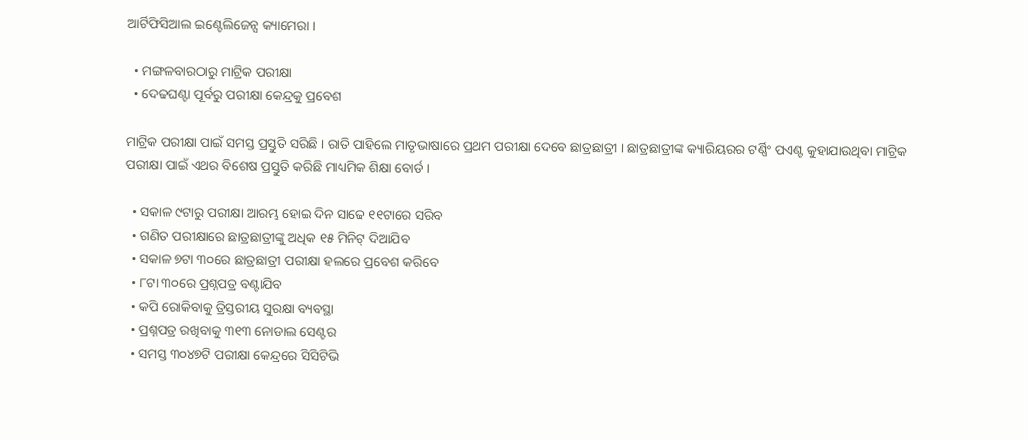ଆର୍ଟିଫିସିଆଲ ଇଣ୍ଟେଲିଜେନ୍ସ କ୍ୟାମେରା ।

  • ମଙ୍ଗଳବାରଠାରୁ ମାଟ୍ରିକ ପରୀକ୍ଷା
  • ଦେଢଘଣ୍ଟା ପୂର୍ବରୁ ପରୀକ୍ଷା କେନ୍ଦ୍ରକୁ ପ୍ରବେଶ

ମାଟ୍ରିକ ପରୀକ୍ଷା ପାଇଁ ସମସ୍ତ ପ୍ରସ୍ତୁତି ସରିଛି । ରାତି ପାହିଲେ ମାତୃଭାଷାରେ ପ୍ରଥମ ପରୀକ୍ଷା ଦେବେ ଛାତ୍ରଛାତ୍ରୀ । ଛାତ୍ରଛାତ୍ରୀଙ୍କ କ୍ୟାରିୟରର ଟର୍ଣ୍ଣିଂ ପଏଣ୍ଟ କୁହାଯାଉଥିବା ମାଟ୍ରିକ ପରୀକ୍ଷା ପାଇଁ ଏଥର ବିଶେଷ ପ୍ରସ୍ତୁତି କରିଛି ମାଧ୍ୟମିକ ଶିକ୍ଷା ବୋର୍ଡ ।

  • ସକାଳ ୯ଟାରୁ ପରୀକ୍ଷା ଆରମ୍ଭ ହୋଇ ଦିନ ସାଢେ ୧୧ଟାରେ ସରିବ
  • ଗଣିତ ପରୀକ୍ଷାରେ ଛାତ୍ରଛାତ୍ରୀଙ୍କୁ ଅଧିକ ୧୫ ମିନିଟ୍ ଦିଆଯିବ
  • ସକାଳ ୭ଟା ୩୦ରେ ଛାତ୍ରଛାତ୍ରୀ ପରୀକ୍ଷା ହଲରେ ପ୍ରବେଶ କରିବେ
  • ୮ଟା ୩୦ରେ ପ୍ରଶ୍ନପତ୍ର ବଣ୍ଟାଯିବ
  • କପି ରୋକିବାକୁ ତ୍ରିସ୍ତରୀୟ ସୁରକ୍ଷା ବ୍ୟବସ୍ଥା
  • ପ୍ରଶ୍ନପତ୍ର ରଖିବାକୁ ୩୧୩ ନୋଡାଲ ସେଣ୍ଟର
  • ସମସ୍ତ ୩୦୪୭ଟି ପରୀକ୍ଷା କେନ୍ଦ୍ରରେ ସିସିଟିଭି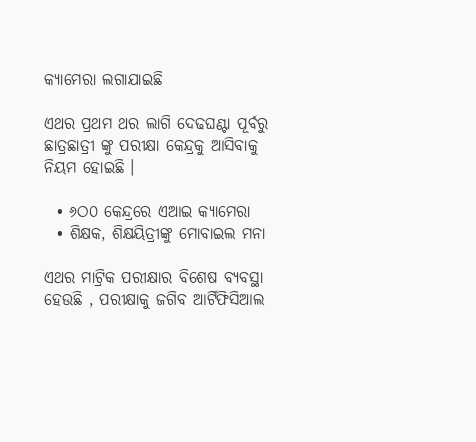କ୍ୟାମେରା ଲଗାଯାଇଛି

ଏଥର ପ୍ରଥମ ଥର ଲାଗି ଦେଢଘଣ୍ଟା ପୂର୍ବରୁ ଛାତ୍ରଛାତ୍ରୀ ଙ୍କୁ ପରୀକ୍ଷା କେନ୍ଦ୍ରକୁ ଆସିବାକୁ ନିୟମ ହୋଇଛି ।

  • ୬ଠ୦ କେନ୍ଦ୍ରରେ ଏଆଇ କ୍ୟାମେରା
  • ଶିକ୍ଷକ, ଶିକ୍ଷୟିତ୍ରୀଙ୍କୁ ମୋବାଇଲ ମନା

ଏଥର ମାଟ୍ରିକ ପରୀକ୍ଷାର ବିଶେଷ ବ୍ୟବସ୍ଥା ହେଉଛି , ପରୀକ୍ଷାକୁ ଜଗିବ ଆର୍ଟିଫିସିଆଲ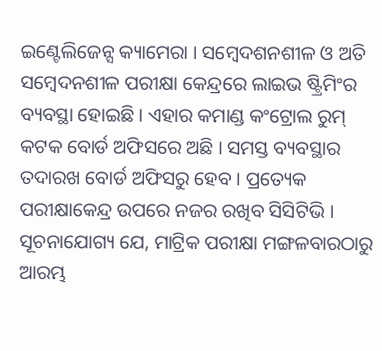ଇଣ୍ଟେଲିଜେନ୍ସ କ୍ୟାମେରା । ସମ୍ବେଦଶନଶୀଳ ଓ ଅତି ସମ୍ବେଦନଶୀଳ ପରୀକ୍ଷା କେନ୍ଦ୍ରରେ ଲାଇଭ ଷ୍ଟ୍ରିମିଂର ବ୍ୟବସ୍ଥା ହୋଇଛି । ଏହାର କମାଣ୍ଡ କଂଟ୍ରୋଲ ରୁମ୍ କଟକ ବୋର୍ଡ ଅଫିସରେ ଅଛି । ସମସ୍ତ ବ୍ୟବସ୍ଥାର ତଦାରଖ ବୋର୍ଡ ଅଫିସରୁ ହେବ । ପ୍ରତ୍ୟେକ ପରୀକ୍ଷାକେନ୍ଦ୍ର ଉପରେ ନଜର ରଖିବ ସିସିଟିଭି । ସୂଚନାଯୋଗ୍ୟ ଯେ, ମାଟ୍ରିକ ପରୀକ୍ଷା ମଙ୍ଗଳବାରଠାରୁ ଆରମ୍ଭ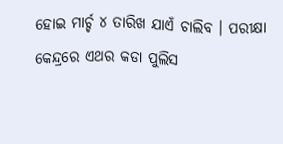ହୋଇ ମାର୍ଚ୍ଚ ୪ ତାରିଖ ଯାଏଁ ଚାଲିବ । ପରୀକ୍ଷା କେନ୍ଦ୍ରରେ ଏଥର କଡା ପୁଲିସ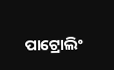ପାଟ୍ରୋଲିଂ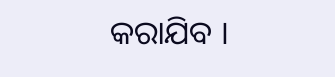କରାଯିବ ।